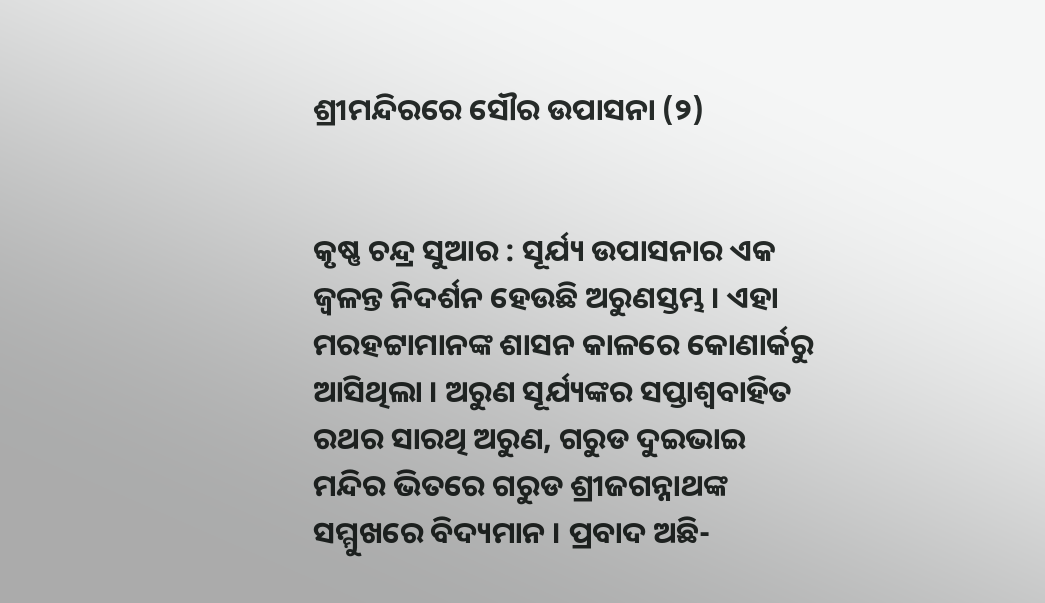ଶ୍ରୀମନ୍ଦିରରେ ସୌର ଉପାସନା (୨)


କୃଷ୍ଣ ଚନ୍ଦ୍ର ସୁଆର : ସୂର୍ଯ୍ୟ ଉପାସନାର ଏକ ଜ୍ୱଳନ୍ତ ନିଦର୍ଶନ ହେଉଛି ଅରୁଣସ୍ତମ୍ଭ । ଏହା ମରହଟ୍ଟାମାନଙ୍କ ଶାସନ କାଳରେ କୋଣାର୍କରୁ ଆସିଥିଲା । ଅରୁଣ ସୂର୍ଯ୍ୟଙ୍କର ସପ୍ତାଶ୍ୱବାହିତ ରଥର ସାରଥି ଅରୁଣ, ଗରୁଡ ଦୁଇଭାଇ ମନ୍ଦିର ଭିତରେ ଗରୁଡ ଶ୍ରୀଜଗନ୍ନାଥଙ୍କ ସମ୍ମୁଖରେ ବିଦ୍ୟମାନ । ପ୍ରବାଦ ଅଛି-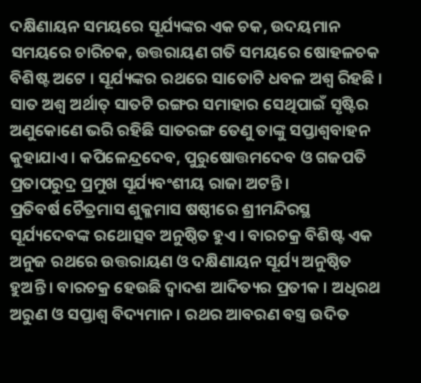ଦକ୍ଷିଣାୟନ ସମୟରେ ସୂର୍ଯ୍ୟଙ୍କର ଏକ ଚକ, ଉଦୟମାନ ସମୟରେ ଚାରିଚକ, ଉତ୍ତରାୟଣ ଗତି ସମୟରେ ଷୋହଳଚକ ବିଶିଷ୍ଟ ଅଟେ । ସୂର୍ଯ୍ୟଙ୍କର ରଥରେ ସାତୋଟି ଧବଳ ଅଶ୍ୱ ରିହଛି । ସାତ ଅଶ୍ୱ ଅର୍ଥାତ୍ ସାତଟି ରଙ୍ଗର ସମାହାର ସେଥିପାଇଁ ସୃଷ୍ଟିର ଅଣୁକୋଣେ ଭରି ରହିଛି ସାତରଙ୍ଗ ତେଣୁ ତାଙ୍କୁ ସପ୍ତାଶ୍ୱବାହନ କୁହାଯାଏ । କପିଳେନ୍ଦ୍ରଦେବ, ପୁରୁଷୋତ୍ତମଦେବ ଓ ଗଜପତି ପ୍ରତାପରୁଦ୍ର ପ୍ରମୁଖ ସୂର୍ଯ୍ୟବଂଶୀୟ ରାଜା ଅଟନ୍ତି ।
ପ୍ରତିବର୍ଷ ଚୈତ୍ରମାସ ଶୁକ୍ଳମାସ ଷଷ୍ଠୀରେ ଶ୍ରୀମନ୍ଦିରସ୍ଥ ସୂର୍ଯ୍ୟଦେବଙ୍କ ରଥୋତ୍ସବ ଅନୁଷ୍ଠିତ ହୁଏ । ବାରଚକ୍ର ବିଶିଷ୍ଟ ଏକ ଅନୁଜ ରଥରେ ଉତ୍ତରାୟଣ ଓ ଦକ୍ଷିଣାୟନ ସୂର୍ଯ୍ୟ ଅନୁଷ୍ଠିତ ହୁଅନ୍ତି । ବାରଚକ୍ର ହେଉଛି ଦ୍ୱାଦଶ ଆଦିତ୍ୟର ପ୍ରତୀକ । ଅଧିରଥ ଅରୁଣ ଓ ସପ୍ତାଶ୍ୱ ବିଦ୍ୟମାନ । ରଥର ଆବରଣ ବସ୍ତ୍ର ଉଦିତ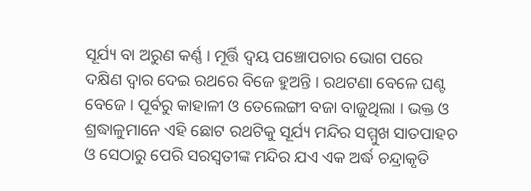ସୂର୍ଯ୍ୟ ବା ଅରୁଣ କର୍ଣ୍ଣ । ମୂର୍ତ୍ତି ଦ୍ୱୟ ପଞ୍ଚୋପଚାର ଭୋଗ ପରେ ଦକ୍ଷିଣ ଦ୍ୱାର ଦେଇ ରଥରେ ବିଜେ ହୁଅନ୍ତି । ରଥଟଣା ବେଳେ ଘଣ୍ଟ ବେଜେ । ପୂର୍ବରୁ କାହାଳୀ ଓ ତେଲେଙ୍ଗୀ ବଜା ବାଜୁଥିଲା । ଭକ୍ତ ଓ ଶ୍ରଦ୍ଧାଳୁମାନେ ଏହି ଛୋଟ ରଥଟିକୁ ସୂର୍ଯ୍ୟ ମନ୍ଦିର ସମ୍ମୁଖ ସାତପାହଚ ଓ ସେଠାରୁ ପେରି ସରସ୍ୱତୀଙ୍କ ମନ୍ଦିର ଯଏ ଏକ ଅର୍ଦ୍ଧ ଚନ୍ଦ୍ରାକୃତି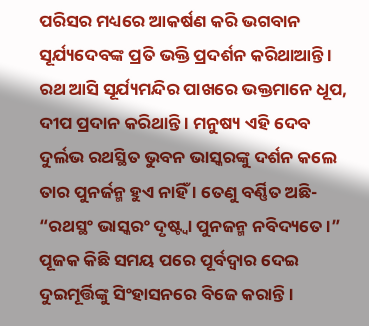ପରିସର ମଧ୍ୟରେ ଆକର୍ଷଣ କରି ଭଗବାନ ସୂର୍ଯ୍ୟଦେବଙ୍କ ପ୍ରତି ଭକ୍ତି ପ୍ରଦର୍ଶନ କରିଥାଆନ୍ତି । ରଥ ଆସି ସୂର୍ଯ୍ୟମନ୍ଦିର ପାଖରେ ଭକ୍ତମାନେ ଧୂପ, ଦୀପ ପ୍ରଦାନ କରିଥାନ୍ତି । ମନୁଷ୍ୟ ଏହି ଦେବ ଦୁର୍ଲଭ ରଥସ୍ଥିତ ଭୁବନ ଭାସ୍କରଙ୍କୁ ଦର୍ଶନ କଲେ ତାର ପୁନର୍ଜନ୍ମ ହୁଏ ନାହିଁ । ତେଣୁ ବର୍ଣ୍ଣିତ ଅଛି-
“ରଥସ୍ଥଂ ଭାସ୍କରଂ ଦୃଷ୍ଟ୍ୱା ପୁନଜନ୍ମ ନବିଦ୍ୟତେ ।”
ପୂଜକ କିଛି ସମୟ ପରେ ପୂର୍ବଦ୍ୱାର ଦେଇ ଦୁଇମୂର୍ତ୍ତିଙ୍କୁ ସିଂହାସନରେ ବିଜେ କରାନ୍ତି ।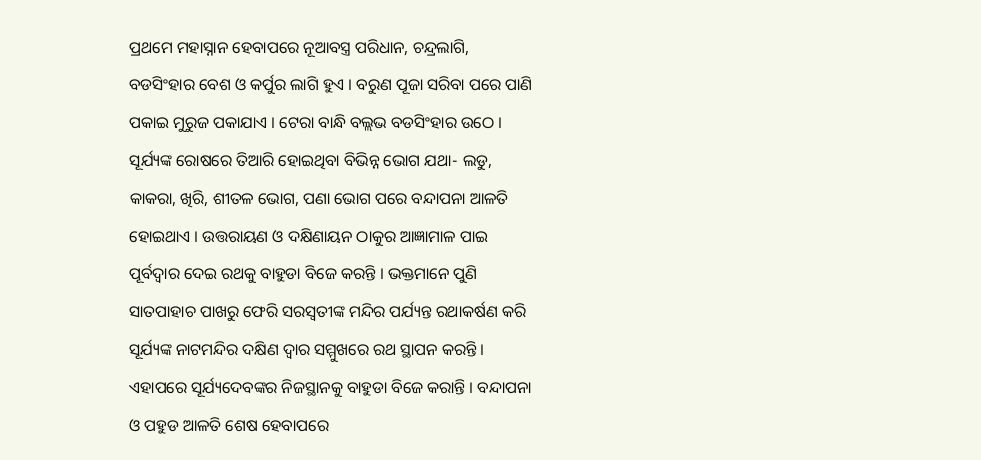ପ୍ରଥମେ ମହାସ୍ନାନ ହେବାପରେ ନୂଆବସ୍ତ୍ର ପରିଧାନ, ଚନ୍ଦ୍ରଲାଗି, ବଡସିଂହାର ବେଶ ଓ କର୍ପୁର ଲାଗି ହୁଏ । ବରୁଣ ପୂଜା ସରିବା ପରେ ପାଣି ପକାଇ ମୁରୁଜ ପକାଯାଏ । ଟେରା ବାନ୍ଧି ବଲ୍ଲଭ ବଡସିଂହାର ଉଠେ । ସୂର୍ଯ୍ୟଙ୍କ ରୋଷରେ ତିଆରି ହୋଇଥିବା ବିଭିନ୍ନ ଭୋଗ ଯଥା- ଲଡୁ, କାକରା, ଖିରି, ଶୀତଳ ଭୋଗ, ପଣା ଭୋଗ ପରେ ବନ୍ଦାପନା ଆଳତି ହୋଇଥାଏ । ଉତ୍ତରାୟଣ ଓ ଦକ୍ଷିଣାୟନ ଠାକୁର ଆଜ୍ଞାମାଳ ପାଇ ପୂର୍ବଦ୍ୱାର ଦେଇ ରଥକୁ ବାହୁଡା ବିଜେ କରନ୍ତି । ଭକ୍ତମାନେ ପୁଣି ସାତପାହାଚ ପାଖରୁ ଫେରି ସରସ୍ୱତୀଙ୍କ ମନ୍ଦିର ପର୍ଯ୍ୟନ୍ତ ରଥାକର୍ଷଣ କରି ସୂର୍ଯ୍ୟଙ୍କ ନାଟମନ୍ଦିର ଦକ୍ଷିଣ ଦ୍ୱାର ସମ୍ମୁଖରେ ରଥ ସ୍ଥାପନ କରନ୍ତି । ଏହାପରେ ସୂର୍ଯ୍ୟଦେବଙ୍କର ନିଜସ୍ଥାନକୁ ବାହୁଡା ବିଜେ କରାନ୍ତି । ବନ୍ଦାପନା ଓ ପହୁଡ ଆଳତି ଶେଷ ହେବାପରେ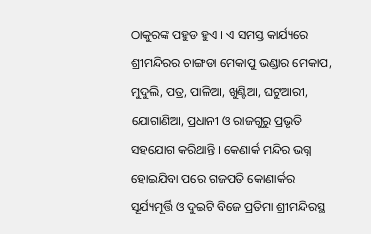ଠାକୁରଙ୍କ ପହୁଡ ହୁଏ । ଏ ସମସ୍ତ କାର୍ଯ୍ୟରେ ଶ୍ରୀମନ୍ଦିରର ଚାଙ୍ଗଡା ମେକାପୁ ଭଣ୍ଡାର ମେକାପ, ମୁଦୁଲି, ପତ୍ର, ପାଳିଆ, ଖୁଣ୍ଟିଆ, ଘଟୁଆରୀ, ଯୋଗାଣିଆ, ପ୍ରଧାନୀ ଓ ରାଜଗୁରୁ ପ୍ରଭୃତି ସହଯୋଗ କରିଥାନ୍ତି । କେଣାର୍କ ମନ୍ଦିର ଭଗ୍ନ ହୋଇଯିବା ପରେ ଗଜପତି କୋଣାର୍କର ସୂର୍ଯ୍ୟମୂର୍ତ୍ତି ଓ ଦୁଇଟି ବିଜେ ପ୍ରତିମା ଶ୍ରୀମନ୍ଦିରସ୍ଥ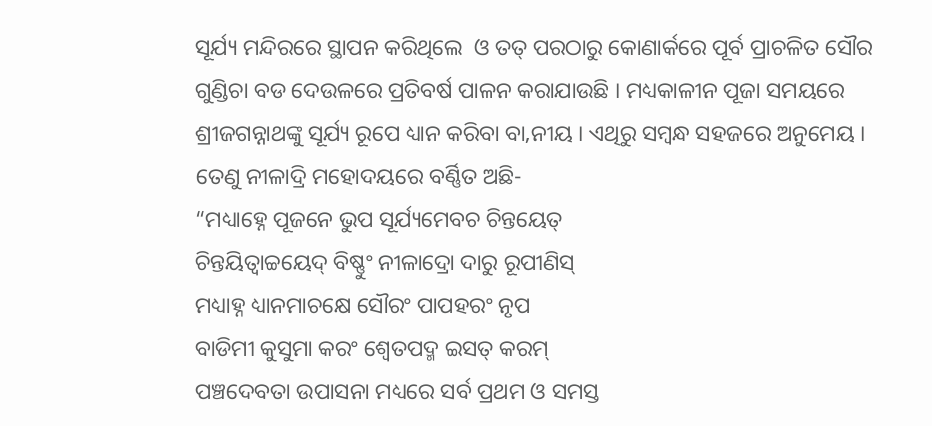ସୂର୍ଯ୍ୟ ମନ୍ଦିରରେ ସ୍ଥାପନ କରିଥିଲେ  ଓ ତତ୍ ପରଠାରୁ କୋଣାର୍କରେ ପୂର୍ବ ପ୍ରାଚଳିତ ସୌର ଗୁଣ୍ଡିଚା ବଡ ଦେଉଳରେ ପ୍ରତିବର୍ଷ ପାଳନ କରାଯାଉଛି । ମଧ୍ୟକାଳୀନ ପୂଜା ସମୟରେ ଶ୍ରୀଜଗନ୍ନାଥଙ୍କୁ ସୂର୍ଯ୍ୟ ରୂପେ ଧ୍ୟାନ କରିବା ବା‚ନୀୟ । ଏଥିରୁ ସମ୍ବନ୍ଧ ସହଜରେ ଅନୁମେୟ । ତେଣୁ ନୀଳାଦ୍ରି ମହୋଦୟରେ ବର୍ଣ୍ଣିତ ଅଛି-
“ମଧ୍ୟାହ୍ନେ ପୂଜନେ ଭୁପ ସୂର୍ଯ୍ୟମେବଚ ଚିନ୍ତୟେତ୍
ଚିନ୍ତୟିତ୍ୱାଚ୍ଚୟେଦ୍ ବିଷ୍ଣୁଂ ନୀଳାଦ୍ରୋ ଦାରୁ ରୂପୀଣିସ୍
ମଧ୍ୟାହ୍ନ ଧ୍ୟାନମାଚକ୍ଷେ ସୌରଂ ପାପହରଂ ନୃପ
ବାଡିମୀ କୁସୁମା କରଂ ଶ୍ୱେତପଦ୍ମ ଇସତ୍ କରମ୍
ପଞ୍ଚଦେବତା ଉପାସନା ମଧ୍ୟରେ ସର୍ବ ପ୍ରଥମ ଓ ସମସ୍ତ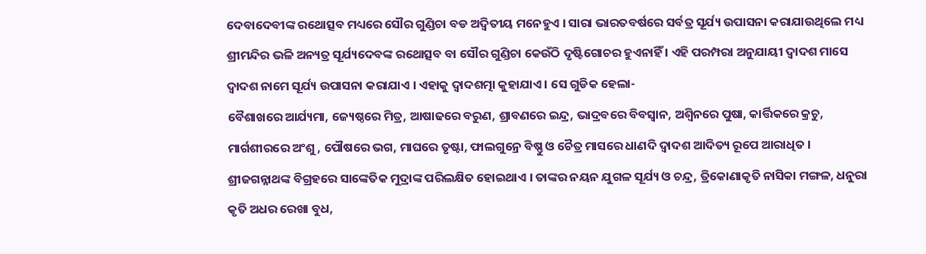ଦେବାଦେବୀଙ୍କ ରଥୋତ୍ସବ ମଧ୍ୟରେ ସୌର ଗୁଣ୍ଡିଚା ବଡ ଅଦ୍ୱିତୀୟ ମନେହୁଏ । ସାରା ଭାରତବର୍ଷରେ ସର୍ବତ୍ର ସୂର୍ଯ୍ୟ ଉପାସନା କରାଯାଉଥିଲେ ମଧ୍ୟ ଶ୍ରୀମନ୍ଦିର ଭଳି ଅନ୍ୟତ୍ର ସୂର୍ଯ୍ୟଦେବଙ୍କ ରଥୋତ୍ସବ ବା ସୌର ଗୁଣ୍ଡିଚା କେଉଁଠି ଦୃଷ୍ଟିଗୋଚର ହୁଏନାହିଁ । ଏହି ପରମ୍ପରା ଅନୁଯାୟୀ ଦ୍ୱାଦଶ ମାସେ ଦ୍ୱାଦଶ ନାମେ ସୂର୍ଯ୍ୟ ଉପାସନା କରାଯାଏ । ଏହାକୁ ଦ୍ୱାଦଶତ୍ମା କୁହାଯାଏ । ସେ ଗୁଡିକ ହେଲା-
ବୈଶାଖରେ ଆର୍ଯ୍ୟମା, ଜ୍ୟେଷ୍ଠରେ ମିତ୍ର, ଆଷାଢରେ ବରୁଣ, ଶ୍ରାବଣରେ ଇନ୍ଦ୍ର, ଭାଦ୍ରବରେ ବିବସ୍ୱାନ, ଅଶ୍ୱିନରେ ପୁଷା, କାର୍ତ୍ତିକରେ କ୍ରଚୁ, ମାର୍ଗଶୀରରେ ଅଂଶୁ, ପୌଷରେ ଭଗ, ମାଘରେ ତୃଷ୍ଟା, ଫାଲଗୁନ୍ରେ ବିଷ୍ଣୁ ଓ ଚୈତ୍ର ମାସରେ ଧାଣଦି ଦ୍ୱାଦଶ ଆଦିତ୍ୟ ରୂପେ ଆରାଧିତ ।
ଶ୍ରୀଜଗନ୍ନାଥଙ୍କ ବିଗ୍ରହରେ ସାଙ୍କେତିକ ମୁଦ୍ରାଙ୍କ ପରିଲକ୍ଷିତ ହୋଇଥାଏ । ତାଙ୍କର ନୟନ ଯୁଗଳ ସୂର୍ଯ୍ୟ ଓ ଚନ୍ଦ୍ର, ତ୍ରିକୋଣାକୃତି ନାସିକା ମଙ୍ଗଳ, ଧନୁରା କୃତି ଅଧର ରେଖା ବୁଧ,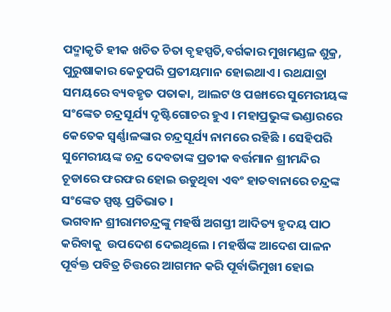ପଦ୍ମାକୃତି ହୀକ ଖଚିତ ଚିତା ବୃହସ୍ପତି,ବର୍ଗକାର ମୁଖମଣ୍ଡଳ ଶୁକ୍ର, ପୁରୁଷାକାର କେତୁପରି ପ୍ରତୀୟମାନ ହୋଇଥାଏ । ରଥଯାତ୍ରା ସମୟରେ ବ୍ୟବହୃତ ପତାକା, ଆଲଟ ଓ ପଙ୍ଖାରେ ସୁମେରୀୟଙ୍କ ସଂଙ୍କେତ ଚନ୍ଦ୍ରସୂର୍ଯ୍ୟ ଦୃଷ୍ଟିଗୋଚର ହୁଏ । ମହାପ୍ରଭୁଙ୍କ ଭଣ୍ଡାରରେ କେତେକ ସ୍ୱର୍ଣ୍ଣାଳଙ୍କାର ଚନ୍ଦ୍ରସୂର୍ଯ୍ୟ ନାମରେ ରହିଛି । ସେହିପରି ସୁମେରୀୟଙ୍କ ଚନ୍ଦ୍ର ଦେବତାଙ୍କ ପ୍ରତୀକ ବର୍ତ୍ତମାନ ଶ୍ରୀମନ୍ଦିର ଚୂଡାରେ ଫରଫର ହୋଇ ଉଡୁଥିବା ଏବଂ ହାତବାନାରେ ଚନ୍ଦ୍ରଙ୍କ ସଂଙ୍କେତ ସ୍ପଷ୍ଟ ପ୍ରତିଭାତ ।
ଭଗବାନ ଶ୍ରୀରାମଚନ୍ଦ୍ରଙ୍କୁ ମହର୍ଷି ଅଗସ୍ତୀ ଆଦିତ୍ୟ ହୃଦୟ ପାଠ କରିବାକୁ  ଉପଦେଶ ଦେଇଥିଲେ । ମହର୍ଷିଙ୍କ ଆଦେଶ ପାଳନ ପୂର୍ବକ୍ତ ପବିତ୍ର ଚିତ୍ତରେ ଆଗମନ କରି ପୂର୍ବାଭିମୁଖୀ ହୋଇ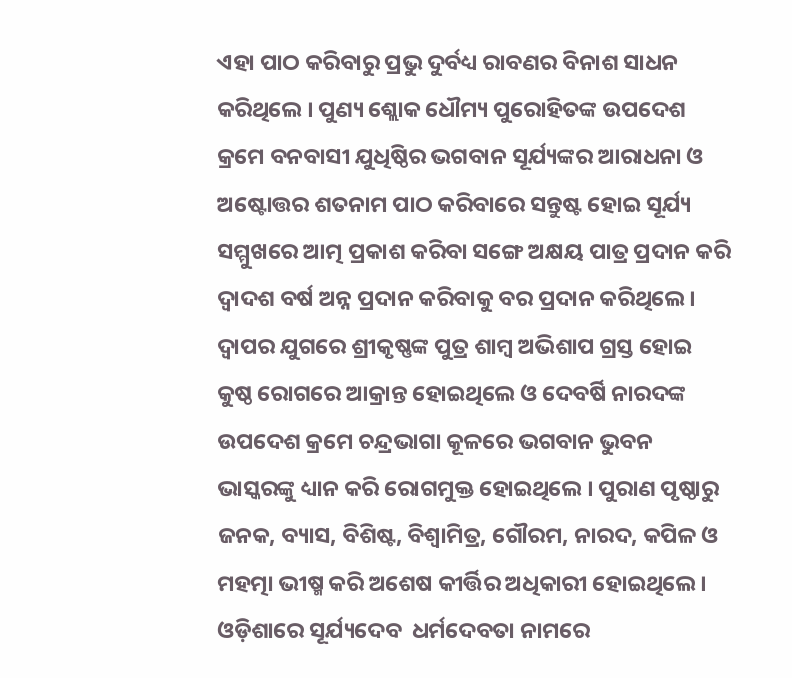ଏହା ପାଠ କରିବାରୁ ପ୍ରଭୁ ଦୁର୍ବଧ୍ୟ ରାବଣର ବିନାଶ ସାଧନ କରିଥିଲେ । ପୁଣ୍ୟ ଶ୍ଲୋକ ଧୌମ୍ୟ ପୁରୋହିତଙ୍କ ଉପଦେଶ କ୍ରମେ ବନବାସୀ ଯୁଧିଷ୍ଠିର ଭଗବାନ ସୂର୍ଯ୍ୟଙ୍କର ଆରାଧନା ଓ ଅଷ୍ଟୋତ୍ତର ଶତନାମ ପାଠ କରିବାରେ ସନ୍ତୁଷ୍ଟ ହୋଇ ସୂର୍ଯ୍ୟ ସମ୍ମୁଖରେ ଆତ୍ମ ପ୍ରକାଶ କରିବା ସଙ୍ଗେ ଅକ୍ଷୟ ପାତ୍ର ପ୍ରଦାନ କରି ଦ୍ୱାଦଶ ବର୍ଷ ଅନ୍ନ ପ୍ରଦାନ କରିବାକୁ ବର ପ୍ରଦାନ କରିଥିଲେ । ଦ୍ୱାପର ଯୁଗରେ ଶ୍ରୀକୃଷ୍ଣଙ୍କ ପୁତ୍ର ଶାମ୍ବ ଅଭିଶାପ ଗ୍ରସ୍ତ ହୋଇ କୁଷ୍ଠ ରୋଗରେ ଆକ୍ରାନ୍ତ ହୋଇଥିଲେ ଓ ଦେବର୍ଷି ନାରଦଙ୍କ ଉପଦେଶ କ୍ରମେ ଚନ୍ଦ୍ରଭାଗା କୂଳରେ ଭଗବାନ ଭୁବନ ଭାସ୍କରଙ୍କୁ ଧ୍ୟାନ କରି ରୋଗମୁକ୍ତ ହୋଇଥିଲେ । ପୁରାଣ ପୃଷ୍ଠାରୁ ଜନକ, ବ୍ୟାସ, ବିଶିଷ୍ଟ, ବିଶ୍ୱାମିତ୍ର, ଗୌରମ, ନାରଦ, କପିଳ ଓ ମହତ୍ମା ଭୀଷ୍ମ କରି ଅଶେଷ କୀର୍ତ୍ତିର ଅଧିକାରୀ ହୋଇଥିଲେ । ଓଡ଼ିଶାରେ ସୂର୍ଯ୍ୟଦେବ  ଧର୍ମଦେବତା ନାମରେ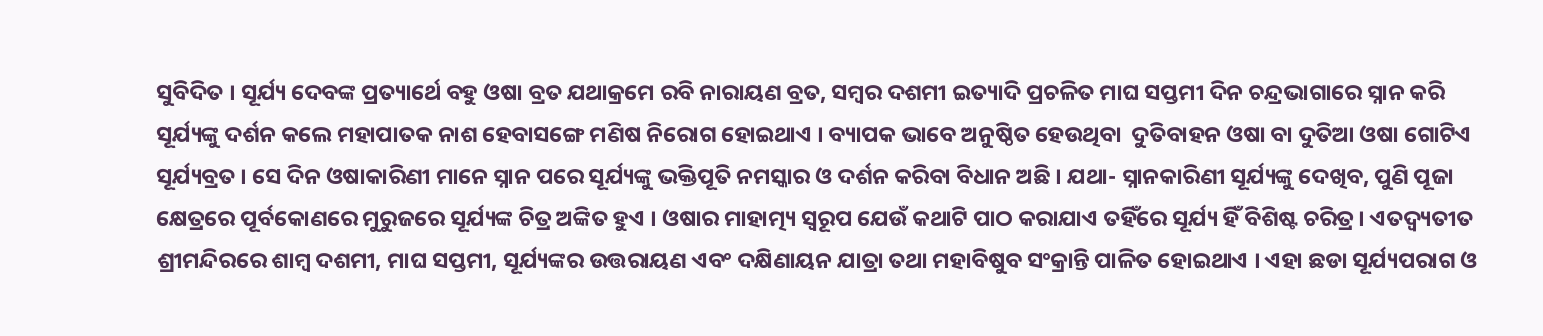ସୁବିଦିତ । ସୂର୍ଯ୍ୟ ଦେବଙ୍କ ପ୍ରତ୍ୟାର୍ଥେ ବହୁ ଓଷା ବ୍ରତ ଯଥାକ୍ରମେ ରବି ନାରାୟଣ ବ୍ରତ, ସମ୍ବର ଦଶମୀ ଇତ୍ୟାଦି ପ୍ରଚଳିତ ମାଘ ସପ୍ତମୀ ଦିନ ଚନ୍ଦ୍ରଭାଗାରେ ସ୍ନାନ କରି ସୂର୍ଯ୍ୟଙ୍କୁ ଦର୍ଶନ କଲେ ମହାପାତକ ନାଶ ହେବାସଙ୍ଗେ ମଣିଷ ନିରୋଗ ହୋଇଥାଏ । ବ୍ୟାପକ ଭାବେ ଅନୁଷ୍ଠିତ ହେଉଥିବା  ଦୁତିବାହନ ଓଷା ବା ଦୁତିଆ ଓଷା ଗୋଟିଏ ସୂର୍ଯ୍ୟବ୍ରତ । ସେ ଦିନ ଓଷାକାରିଣୀ ମାନେ ସ୍ନାନ ପରେ ସୂର୍ଯ୍ୟଙ୍କୁ ଭକ୍ତିପୂତି ନମସ୍କାର ଓ ଦର୍ଶନ କରିବା ବିଧାନ ଅଛି । ଯଥା- ସ୍ନାନକାରିଣୀ ସୂର୍ଯ୍ୟଙ୍କୁ ଦେଖିବ, ପୁଣି ପୂଜା କ୍ଷେତ୍ରରେ ପୂର୍ବକୋଣରେ ମୁରୁଜରେ ସୂର୍ଯ୍ୟଙ୍କ ଚିତ୍ର ଅଙ୍କିତ ହୁଏ । ଓଷାର ମାହାତ୍ମ୍ୟ ସ୍ୱରୂପ ଯେଉଁ କଥାଟି ପାଠ କରାଯାଏ ତହିଁରେ ସୂର୍ଯ୍ୟ ହିଁ ବିଶିଷ୍ଟ ଚରିତ୍ର । ଏତଦ୍ବ୍ୟତୀତ ଶ୍ରୀମନ୍ଦିରରେ ଶାମ୍ବ ଦଶମୀ, ମାଘ ସପ୍ତମୀ, ସୂର୍ଯ୍ୟଙ୍କର ଉତ୍ତରାୟଣ ଏବଂ ଦକ୍ଷିଣାୟନ ଯାତ୍ରା ତଥା ମହାବିଷୁବ ସଂକ୍ରାନ୍ତି ପାଳିତ ହୋଇଥାଏ । ଏହା ଛଡା ସୂର୍ଯ୍ୟପରାଗ ଓ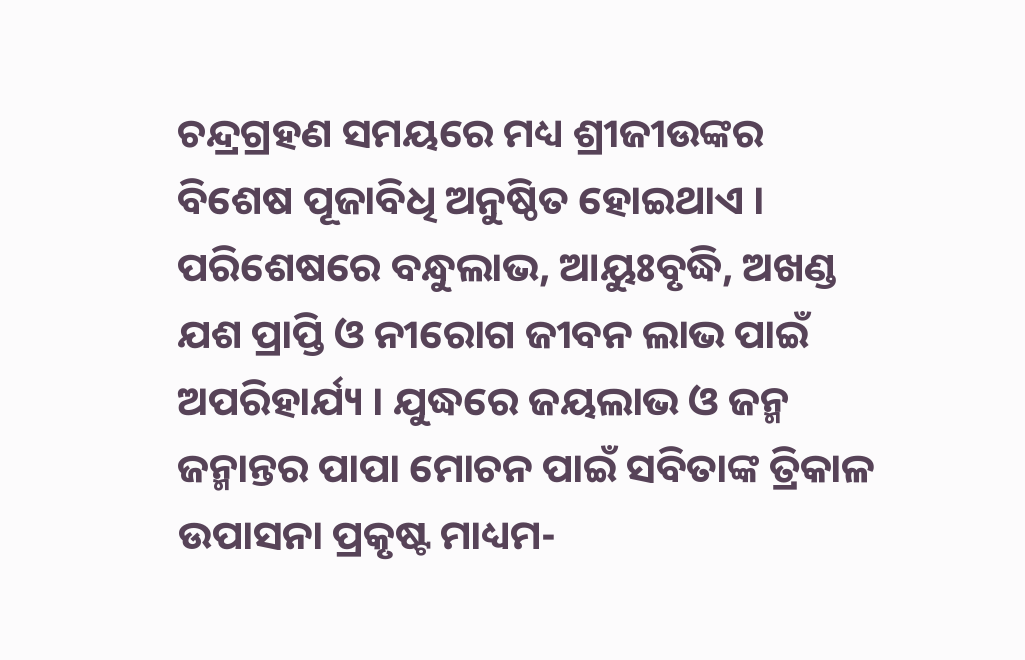ଚନ୍ଦ୍ରଗ୍ରହଣ ସମୟରେ ମଧ୍ୟ ଶ୍ରୀଜୀଉଙ୍କର ବିଶେଷ ପୂଜାବିଧି ଅନୁଷ୍ଠିତ ହୋଇଥାଏ । ପରିଶେଷରେ ବନ୍ଧୁଲାଭ, ଆୟୁଃବୃଦ୍ଧି, ଅଖଣ୍ଡ ଯଶ ପ୍ରାପ୍ତି ଓ ନୀରୋଗ ଜୀବନ ଲାଭ ପାଇଁ ଅପରିହାର୍ଯ୍ୟ । ଯୁଦ୍ଧରେ ଜୟଲାଭ ଓ ଜନ୍ମ ଜନ୍ମାନ୍ତର ପାପା ମୋଚନ ପାଇଁ ସବିତାଙ୍କ ତ୍ରିକାଳ ଉପାସନା ପ୍ରକୃଷ୍ଟ ମାଧ୍ୟମ-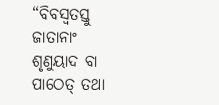“ବିବସ୍ୱତସ୍ତୁ ଜାତାନାଂ ଶୃଣୁୟାଦ ବା ପାଠେତ୍ ତଥା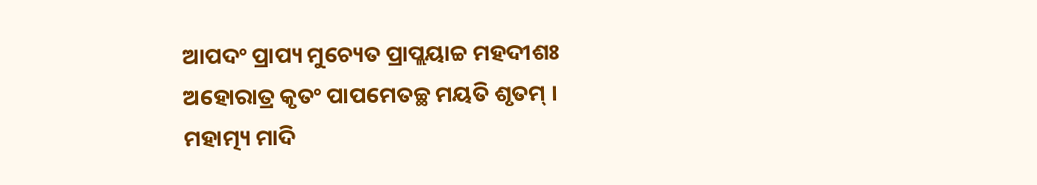ଆପଦଂ ପ୍ରାପ୍ୟ ମୁଚ୍ୟେତ ପ୍ରାପ୍ଲୟାଚ୍ଚ ମହଦୀଶଃ
ଅହୋରାତ୍ର କୃତଂ ପାପମେତଚ୍ଛ ମୟତି ଶୃତମ୍ ।
ମହାତ୍ମ୍ୟ ମାଦି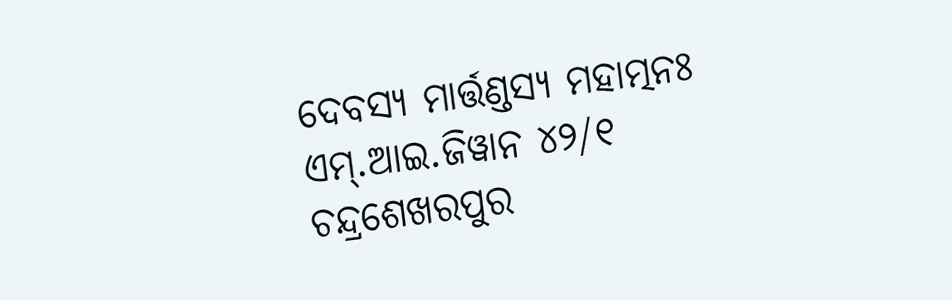ଦେବସ୍ୟ ମାର୍ତ୍ତଣ୍ଡସ୍ୟ ମହାତ୍ମନଃ
ଏମ୍.ଆଇ.ଜିୱାନ ୪୨/୧
ଚନ୍ଦ୍ରଶେଖରପୁର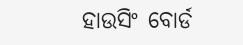ହାଉସିଂ ବୋର୍ଡ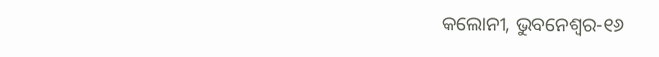କଲୋନୀ, ଭୁବନେଶ୍ୱର-୧୬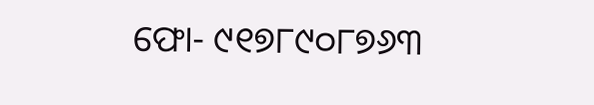ଫୋ- ୯୧୭୮୯୦୮୭୬୩